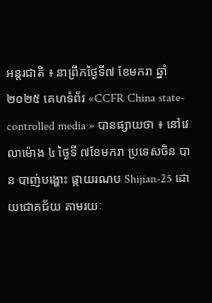អន្តរជាតិ ៖ នាព្រឹកថ្ងៃទី៧ ខែមករា ឆ្នាំ២០២៥ គេហទំព័រ «CCFR China state-controlled media » បានផ្សាយថា ៖ នៅវេលាម៉ោង ៤ ថ្ងៃទី ៧ខែមករា ប្រទេសចិន បាន បាញ់បង្ហោះ ផ្កាយរណប Shijian-25 ដោយជោគជ័យ តាមរយៈ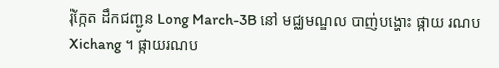រ៉ុក្កែត ដឹកជញ្ជូន Long March-3B នៅ មជ្ឈមណ្ឌល បាញ់បង្ហោះ ផ្កាយ រណប Xichang ។ ផ្កាយរណប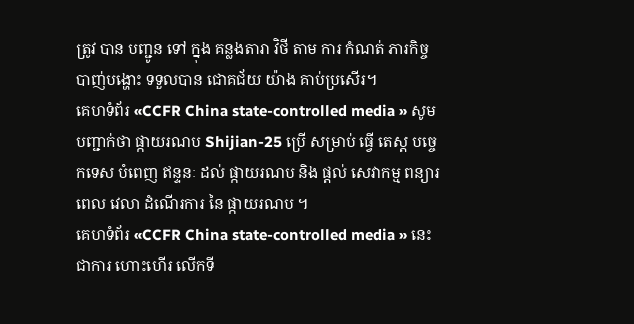ត្រូវ បាន បញ្ជូន ទៅ ក្នុង គន្លងតារា វិថី តាម ការ កំណត់ ភារកិច្ច បាញ់បង្ហោះ ទទួលបាន ជោគជ័យ យ៉ាង គាប់ប្រសើរ។
គេហទំព័រ «CCFR China state-controlled media » សូម បញ្ជាក់ថា ផ្កាយរណប Shijian-25 ប្រើ សម្រាប់ ធ្វើ តេស្ត បច្ចេកទេស បំពេញ ឥន្ទនៈ ដល់ ផ្កាយរណប និង ផ្តល់ សេវាកម្ម ពន្យារ ពេល វេលា ដំណើរការ នៃ ផ្កាយរណប ។
គេហទំព័រ «CCFR China state-controlled media » នេះជាការ ហោះហើរ លើកទី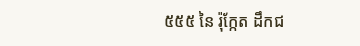៥៥៥ នៃ រ៉ុក្កែត ដឹកជ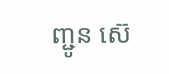ញ្ជូន ស៊េ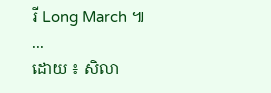រី Long March ៕
...
ដោយ ៖ សិលា